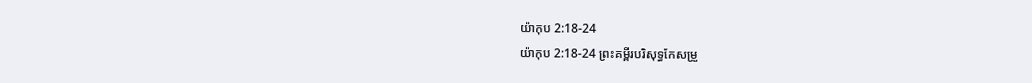យ៉ាកុប 2:18-24
យ៉ាកុប 2:18-24 ព្រះគម្ពីរបរិសុទ្ធកែសម្រួ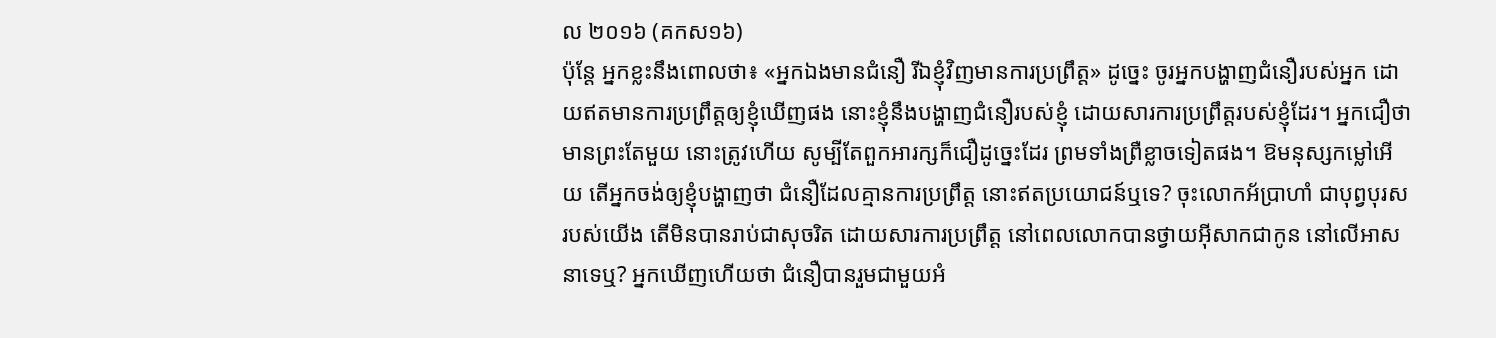ល ២០១៦ (គកស១៦)
ប៉ុន្តែ អ្នកខ្លះនឹងពោលថា៖ «អ្នកឯងមានជំនឿ រីឯខ្ញុំវិញមានការប្រព្រឹត្ត» ដូច្នេះ ចូរអ្នកបង្ហាញជំនឿរបស់អ្នក ដោយឥតមានការប្រព្រឹត្តឲ្យខ្ញុំឃើញផង នោះខ្ញុំនឹងបង្ហាញជំនឿរបស់ខ្ញុំ ដោយសារការប្រព្រឹត្តរបស់ខ្ញុំដែរ។ អ្នកជឿថាមានព្រះតែមួយ នោះត្រូវហើយ សូម្បីតែពួកអារក្សក៏ជឿដូច្នេះដែរ ព្រមទាំងព្រឺខ្លាចទៀតផង។ ឱមនុស្សកម្លៅអើយ តើអ្នកចង់ឲ្យខ្ញុំបង្ហាញថា ជំនឿដែលគ្មានការប្រព្រឹត្ត នោះឥតប្រយោជន៍ឬទេ? ចុះលោកអ័ប្រាហាំ ជាបុព្វបុរសរបស់យើង តើមិនបានរាប់ជាសុចរិត ដោយសារការប្រព្រឹត្ត នៅពេលលោកបានថ្វាយអ៊ីសាកជាកូន នៅលើអាសនាទេឬ? អ្នកឃើញហើយថា ជំនឿបានរួមជាមួយអំ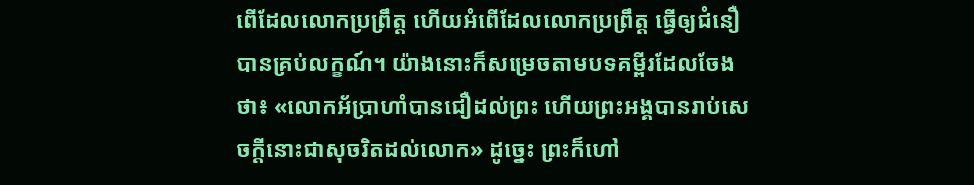ពើដែលលោកប្រព្រឹត្ត ហើយអំពើដែលលោកប្រព្រឹត្ត ធ្វើឲ្យជំនឿបានគ្រប់លក្ខណ៍។ យ៉ាងនោះក៏សម្រេចតាមបទគម្ពីរដែលចែងថា៖ «លោកអ័ប្រាហាំបានជឿដល់ព្រះ ហើយព្រះអង្គបានរាប់សេចក្តីនោះជាសុចរិតដល់លោក» ដូច្នេះ ព្រះក៏ហៅ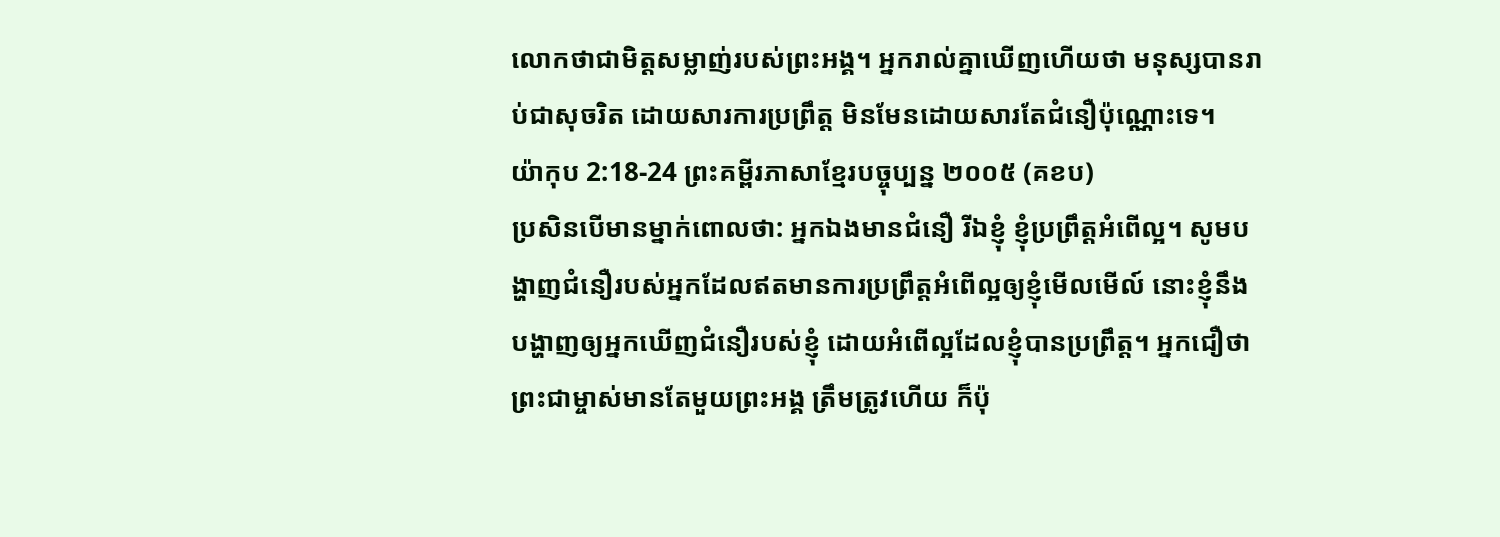លោកថាជាមិត្តសម្លាញ់របស់ព្រះអង្គ។ អ្នករាល់គ្នាឃើញហើយថា មនុស្សបានរាប់ជាសុចរិត ដោយសារការប្រព្រឹត្ត មិនមែនដោយសារតែជំនឿប៉ុណ្ណោះទេ។
យ៉ាកុប 2:18-24 ព្រះគម្ពីរភាសាខ្មែរបច្ចុប្បន្ន ២០០៥ (គខប)
ប្រសិនបើមានម្នាក់ពោលថា: អ្នកឯងមានជំនឿ រីឯខ្ញុំ ខ្ញុំប្រព្រឹត្តអំពើល្អ។ សូមបង្ហាញជំនឿរបស់អ្នកដែលឥតមានការប្រព្រឹត្តអំពើល្អឲ្យខ្ញុំមើលមើល៍ នោះខ្ញុំនឹងបង្ហាញឲ្យអ្នកឃើញជំនឿរបស់ខ្ញុំ ដោយអំពើល្អដែលខ្ញុំបានប្រព្រឹត្ត។ អ្នកជឿថាព្រះជាម្ចាស់មានតែមួយព្រះអង្គ ត្រឹមត្រូវហើយ ក៏ប៉ុ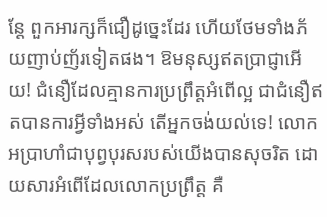ន្តែ ពួកអារក្សក៏ជឿដូច្នេះដែរ ហើយថែមទាំងភ័យញាប់ញ័រទៀតផង។ ឱមនុស្សឥតប្រាជ្ញាអើយ! ជំនឿដែលគ្មានការប្រព្រឹត្តអំពើល្អ ជាជំនឿឥតបានការអ្វីទាំងអស់ តើអ្នកចង់យល់ទេ! លោកអប្រាហាំជាបុព្វបុរសរបស់យើងបានសុចរិត ដោយសារអំពើដែលលោកប្រព្រឹត្ត គឺ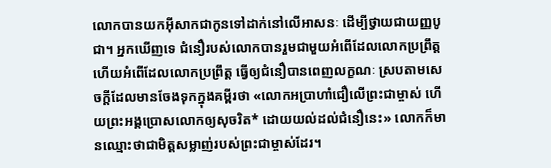លោកបានយកអ៊ីសាកជាកូនទៅដាក់នៅលើអាសនៈ ដើម្បីថ្វាយជាយញ្ញបូជា។ អ្នកឃើញទេ ជំនឿរបស់លោកបានរួមជាមួយអំពើដែលលោកប្រព្រឹត្ត ហើយអំពើដែលលោកប្រព្រឹត្ត ធ្វើឲ្យជំនឿបានពេញលក្ខណៈ ស្របតាមសេចក្ដីដែលមានចែងទុកក្នុងគម្ពីរថា «លោកអប្រាហាំជឿលើព្រះជាម្ចាស់ ហើយព្រះអង្គប្រោសលោកឲ្យសុចរិត* ដោយយល់ដល់ជំនឿនេះ» លោកក៏មានឈ្មោះថាជាមិត្តសម្លាញ់របស់ព្រះជាម្ចាស់ដែរ។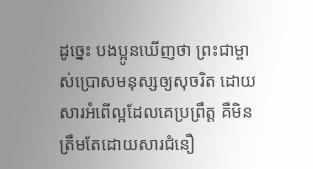ដូច្នេះ បងប្អូនឃើញថា ព្រះជាម្ចាស់ប្រោសមនុស្សឲ្យសុចរិត ដោយសារអំពើល្អដែលគេប្រព្រឹត្ត គឺមិនត្រឹមតែដោយសារជំនឿ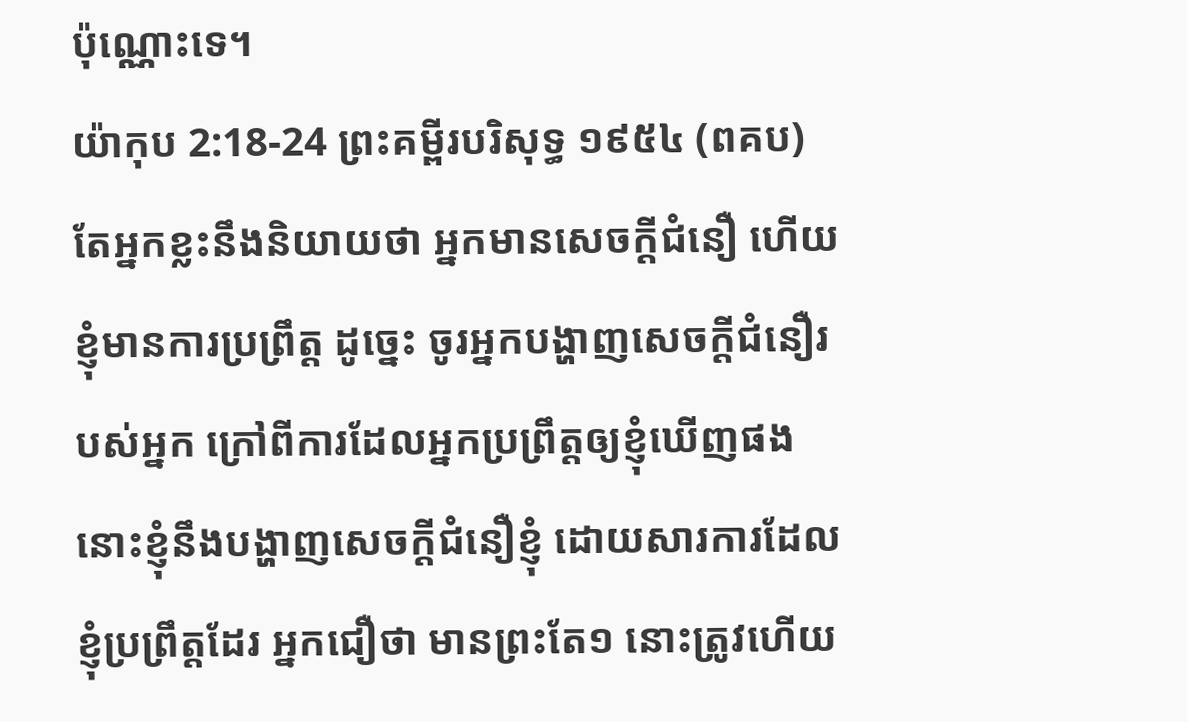ប៉ុណ្ណោះទេ។
យ៉ាកុប 2:18-24 ព្រះគម្ពីរបរិសុទ្ធ ១៩៥៤ (ពគប)
តែអ្នកខ្លះនឹងនិយាយថា អ្នកមានសេចក្ដីជំនឿ ហើយខ្ញុំមានការប្រព្រឹត្ត ដូច្នេះ ចូរអ្នកបង្ហាញសេចក្ដីជំនឿរបស់អ្នក ក្រៅពីការដែលអ្នកប្រព្រឹត្តឲ្យខ្ញុំឃើញផង នោះខ្ញុំនឹងបង្ហាញសេចក្ដីជំនឿខ្ញុំ ដោយសារការដែលខ្ញុំប្រព្រឹត្តដែរ អ្នកជឿថា មានព្រះតែ១ នោះត្រូវហើយ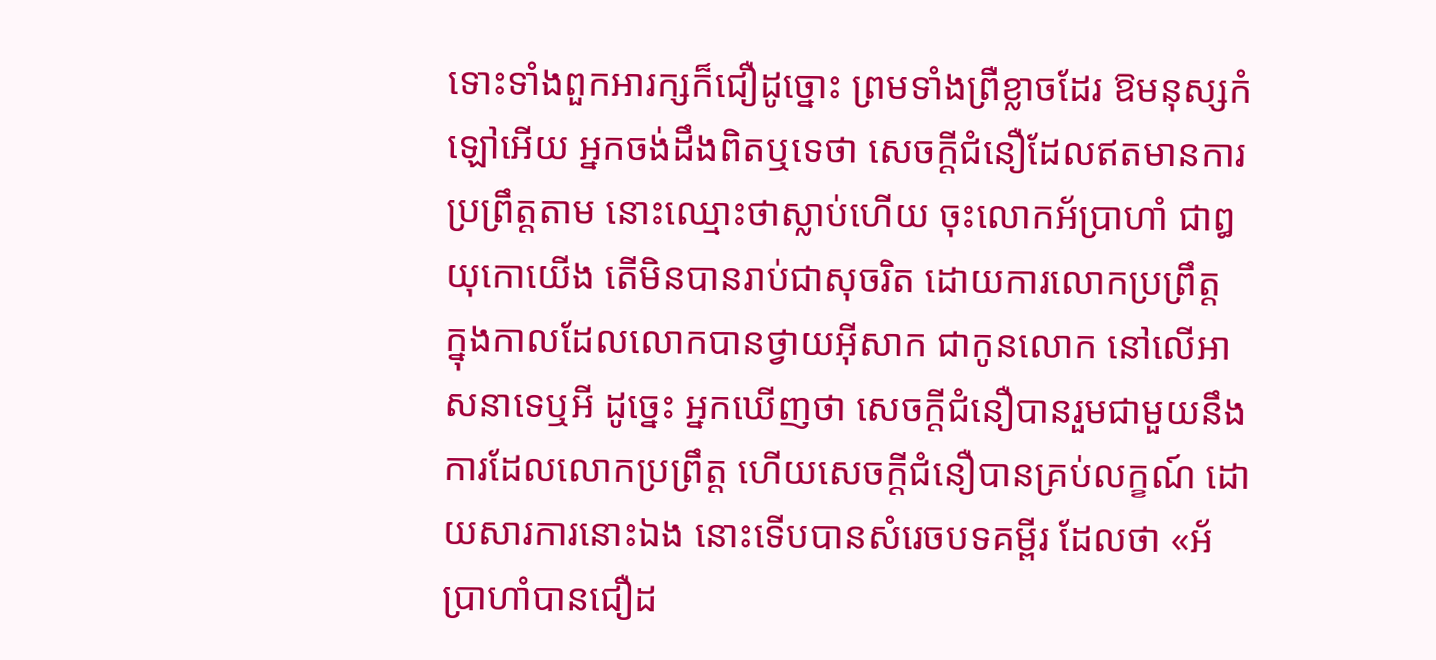ទោះទាំងពួកអារក្សក៏ជឿដូច្នោះ ព្រមទាំងព្រឺខ្លាចដែរ ឱមនុស្សកំឡៅអើយ អ្នកចង់ដឹងពិតឬទេថា សេចក្ដីជំនឿដែលឥតមានការប្រព្រឹត្តតាម នោះឈ្មោះថាស្លាប់ហើយ ចុះលោកអ័ប្រាហាំ ជាឰយុកោយើង តើមិនបានរាប់ជាសុចរិត ដោយការលោកប្រព្រឹត្ត ក្នុងកាលដែលលោកបានថ្វាយអ៊ីសាក ជាកូនលោក នៅលើអាសនាទេឬអី ដូច្នេះ អ្នកឃើញថា សេចក្ដីជំនឿបានរួមជាមួយនឹងការដែលលោកប្រព្រឹត្ត ហើយសេចក្ដីជំនឿបានគ្រប់លក្ខណ៍ ដោយសារការនោះឯង នោះទើបបានសំរេចបទគម្ពីរ ដែលថា «អ័ប្រាហាំបានជឿដ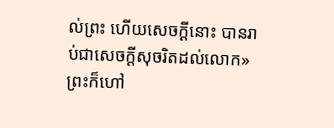ល់ព្រះ ហើយសេចក្ដីនោះ បានរាប់ជាសេចក្ដីសុចរិតដល់លោក» ព្រះក៏ហៅ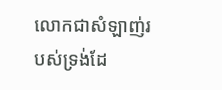លោកជាសំឡាញ់របស់ទ្រង់ដែ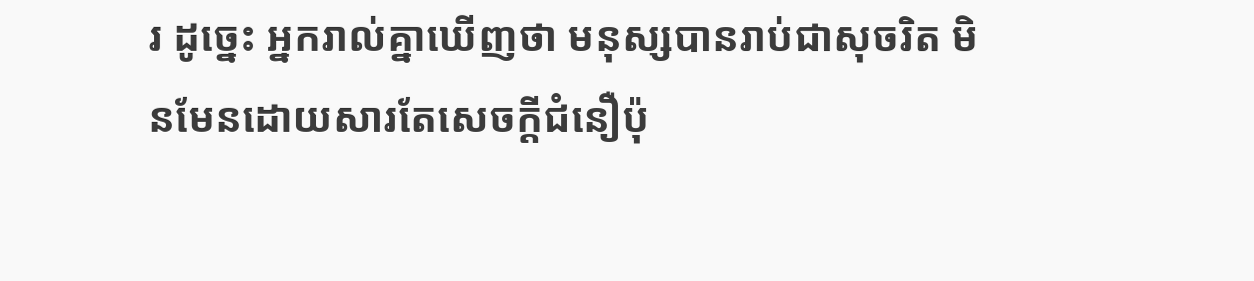រ ដូច្នេះ អ្នករាល់គ្នាឃើញថា មនុស្សបានរាប់ជាសុចរិត មិនមែនដោយសារតែសេចក្ដីជំនឿប៉ុ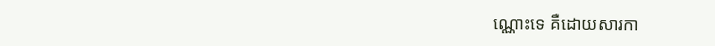ណ្ណោះទេ គឺដោយសារកា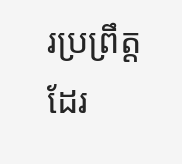រប្រព្រឹត្តដែរ